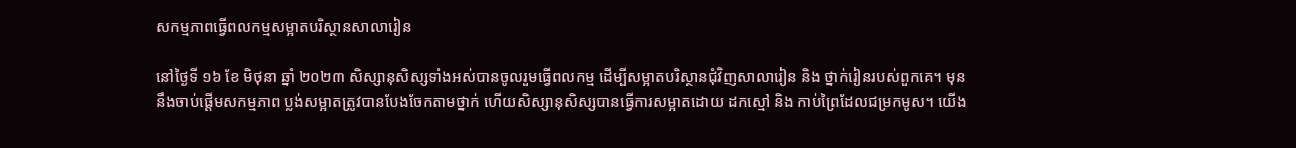សកម្មភាពធ្វើពលកម្មសម្អាតបរិស្ថានសាលារៀន

នៅថ្ងៃទី ១៦ ខែ មិថុនា ឆ្នាំ ២០២៣ សិស្សានុសិស្សទាំងអស់បានចូលរួមធ្វើពលកម្ម ដើម្បីសម្អាតបរិស្ថានជុំវិញសាលារៀន និង ថ្នាក់រៀនរបស់ពួកគេ។ មុននឹងចាប់ផ្ដើមសកម្មភាព ប្លង់សម្អាតត្រូវបានបែងចែកតាមថ្នាក់ ហើយសិស្សានុសិស្សបានធ្វើការសម្អាតដោយ ដកស្មៅ និង កាប់ព្រៃដែលជម្រកមូស។ យើង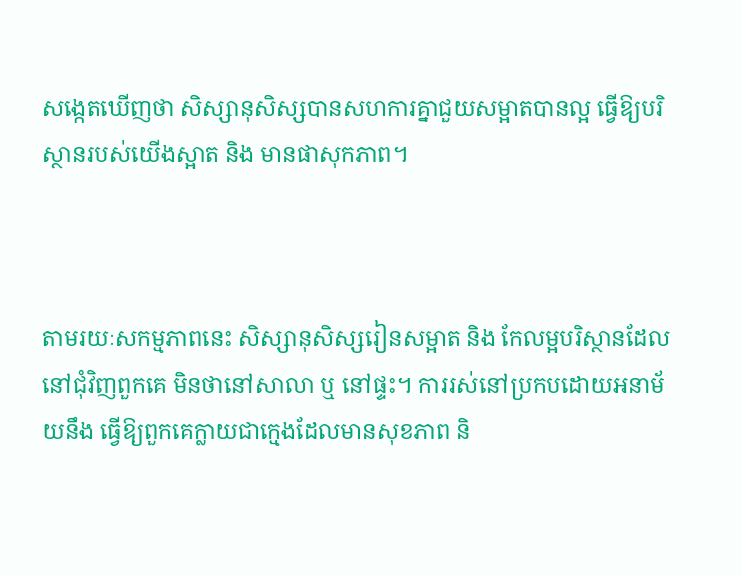សង្កេតឃើញថា សិស្សានុសិស្សបានសហការគ្នាជួយសម្អាតបានល្អ ធ្វើឱ្យបរិស្ថានរបស់យើងស្អាត និង មានផាសុកភាព។



តាមរយៈសកម្មភាពនេះ សិស្សានុសិស្សរៀនសម្អាត និង កែលម្អបរិស្ថានដែលនៅជុំវិញពួកគេ មិនថានៅសាលា ឬ នៅផ្ទះ។ ការរស់នៅប្រកបដោយអនាម័យនឹង ធ្វើឱ្យពួកគេក្លាយជាក្មេងដែលមានសុខភាព និ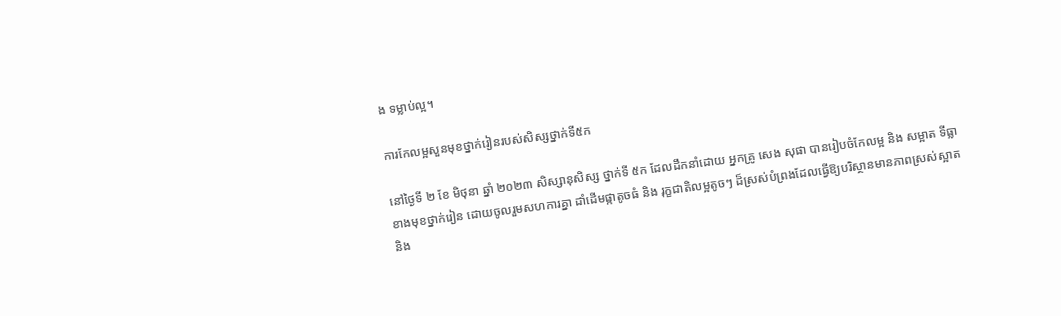ង ទម្លាប់ល្អ។

ការកែលម្អសួនមុខថ្នាក់រៀនរបស់សិស្សថ្នាក់ទី៥ក

នៅថ្ងៃទី ២ ខែ មិថុនា ឆ្នាំ ២០២៣ សិស្សានុសិស្ស ថ្នាក់ទី ៥ក ដែលដឹកនាំដោយ អ្នកគ្រូ សេង សុផា បានរៀបចំកែលម្អ និង សម្អាត ទីធ្លាខាងមុខថ្នាក់រៀន ដោយចូលរួមសហការគ្នា ដាំដើមផ្កាតូចធំ និង រុក្ខជាតិលម្អតូចៗ ដ៏ស្រស់បំព្រងដែលធ្វើឱ្យបរិស្ថានមានភាពស្រស់ស្អាត និង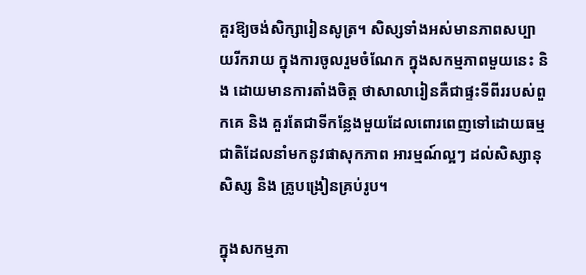គួរឱ្យចង់សិក្សារៀនសូត្រ។ សិស្សទាំងអស់មានភាពសប្បាយរីករាយ ក្នុងការចូលរួមចំណែក ក្នុងសកម្មភាពមួយនេះ និង ដោយមានការតាំងចិត្ត ថាសាលារៀនគឺជាផ្ទះទីពីររបស់ពួកគេ និង គួរតែជាទីកន្លែងមួយដែលពោរពេញទៅដោយធម្មជាតិដែលនាំមកនូវផាសុកភាព អារម្មណ៍ល្អៗ ដល់សិស្សានុសិស្ស និង គ្រូបង្រៀនគ្រប់រូប។

ក្នុងសកម្មភា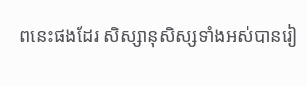ពនេះផងដែរ សិស្សានុសិស្សទាំងអស់បានរៀ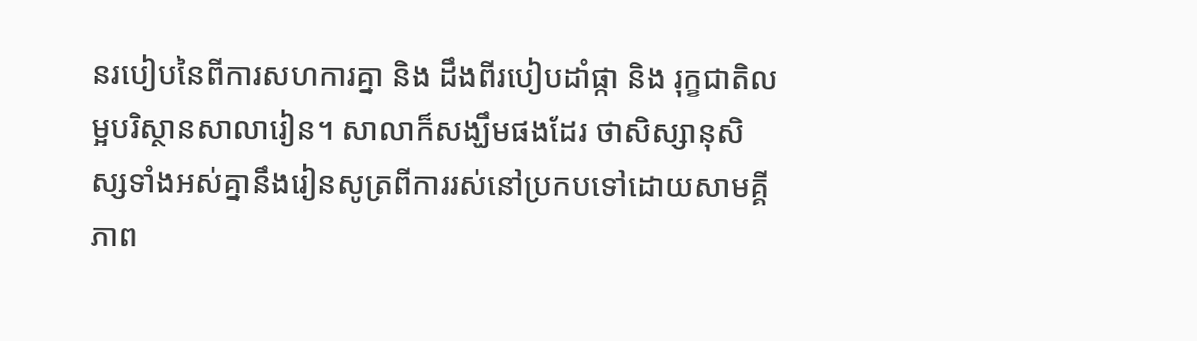នរបៀបនៃពីការសហការគ្នា និង ដឹងពីរបៀបដាំផ្កា និង រុក្ខជាតិលម្អបរិស្ថានសាលារៀន។ សាលាក៏សង្ឃឹមផងដែរ ថាសិស្សានុសិស្សទាំងអស់គ្នានឹងរៀនសូត្រពីការរស់នៅប្រកបទៅដោយសាមគ្គីភាព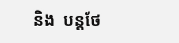និង  បន្ដថែ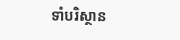ទាំបរិស្ថាន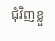ជុំវិញខ្លួ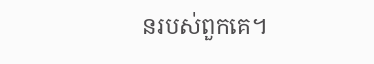នរបស់ពួកគេ។